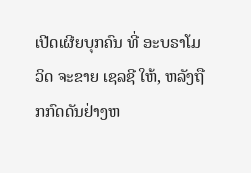ເປີດເຜີຍບຸກຄົນ ທີ່ ອະບຣາໂມວິດ ຈະຂາຍ ເຊລຊີ ໃຫ້, ຫລັງຖືກກົດດັນຢ່າງຫ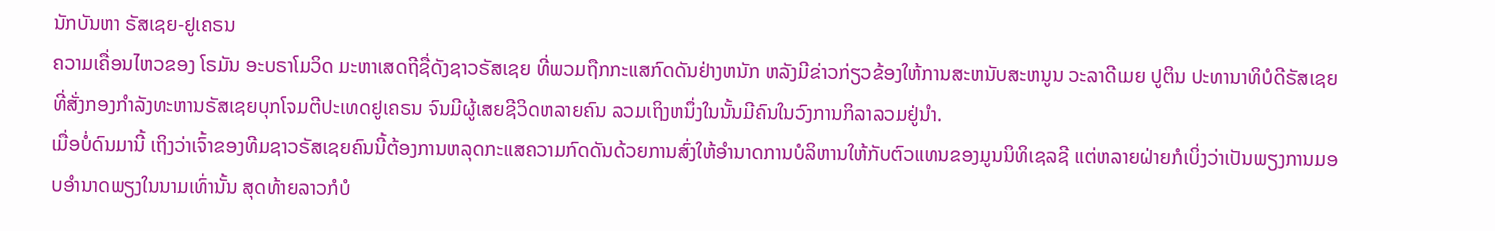ນັກບັນຫາ ຣັສເຊຍ-ຢູເຄຣນ
ຄວາມເຄື່ອນໄຫວຂອງ ໂຣມັນ ອະບຣາໂມວິດ ມະຫາເສດຖີຊື່ດັງຊາວຣັສເຊຍ ທີ່ພວມຖືກກະແສກົດດັນຢ່າງຫນັກ ຫລັງມີຂ່າວກ່ຽວຂ້ອງໃຫ້ການສະຫນັບສະຫນູນ ວະລາດີເມຍ ປູຕິນ ປະທານາທິບໍດີຣັສເຊຍ ທີ່ສັ່ງກອງກຳລັງທະຫານຣັສເຊຍບຸກໂຈມຕີປະເທດຢູເຄຣນ ຈົນມີຜູ້ເສຍຊີວິດຫລາຍຄົນ ລວມເຖິງຫນຶ່ງໃນນັ້ນມີຄົນໃນວົງການກິລາລວມຢູ່ນຳ.
ເມື່ອບໍ່ດົນມານີ້ ເຖິງວ່າເຈົ້າຂອງທີມຊາວຣັສເຊຍຄົນນີ້ຕ້ອງການຫລຸດກະແສຄວາມກົດດັນດ້ວຍການສົ່ງໃຫ້ອຳນາດການບໍລິຫານໃຫ້ກັບຕົວແທນຂອງມູນນິທິເຊລຊີ ແຕ່ຫລາຍຝ່າຍກໍເບິ່ງວ່າເປັນພຽງການມອບອຳນາດພຽງໃນນາມເທົ່ານັ້ນ ສຸດທ້າຍລາວກໍບໍ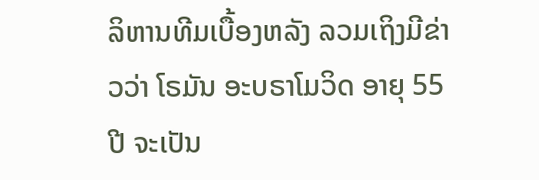ລິຫານທີມເບື້ອງຫລັງ ລວມເຖິງມີຂ່າວວ່າ ໂຣມັນ ອະບຣາໂມວິດ ອາຍຸ 55 ປີ ຈະເປັນ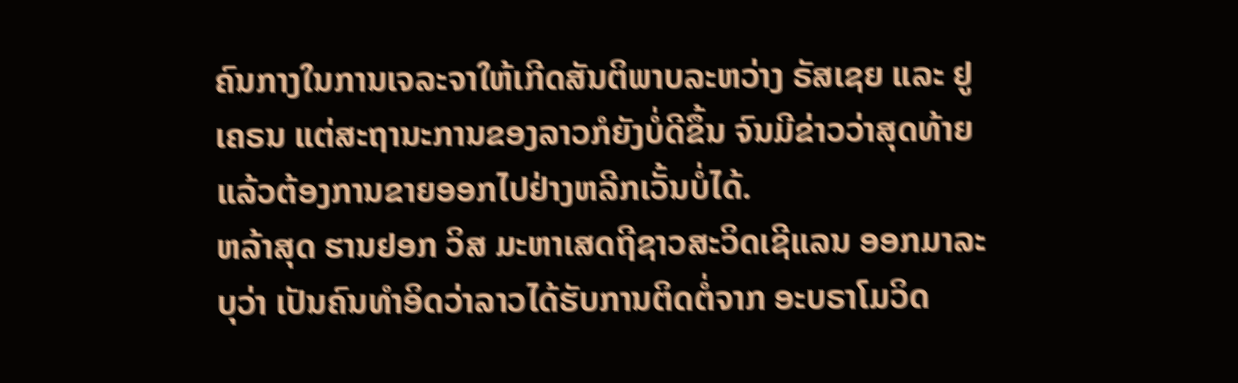ຄົນກາງໃນການເຈລະຈາໃຫ້ເກີດສັນຕິພາບລະຫວ່າງ ຣັສເຊຍ ແລະ ຢູເຄຣນ ແຕ່ສະຖານະການຂອງລາວກໍຍັງບໍ່ດີຂຶ້ນ ຈົນມີຂ່າວວ່າສຸດທ້າຍແລ້ວຕ້ອງການຂາຍອອກໄປຢ່າງຫລີກເວັ້ນບໍ່ໄດ້.
ຫລ້າສຸດ ຮານຢອກ ວິສ ມະຫາເສດຖີຊາວສະວິດເຊີແລນ ອອກມາລະບຸວ່າ ເປັນຄົນທຳອິດວ່າລາວໄດ້ຮັບການຕິດຕໍ່ຈາກ ອະບຣາໂມວິດ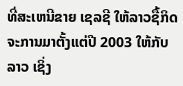ທີ່ສະເຫນີຂາຍ ເຊລຊີ ໃຫ້ລາວຊື້ກິດຈະການມາຕັ້ງແຕ່ປີ 2003 ໃຫ້ກັບລາວ ເຊິ່ງ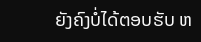ຍັງຄົງບໍ່ໄດ້ຕອບຮັບ ຫ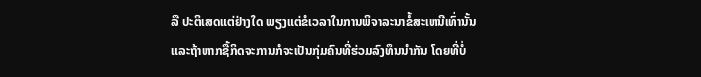ລື ປະຕິເສດແຕ່ຢ່າງໃດ ພຽງແຕ່ຂໍເວລາໃນການພິຈາລະນາຂໍ້ສະເຫນີເທົ່ານັ້ນ ແລະຖ້າຫາກຊື້ກິດຈະການກໍຈະເປັນກຸ່ມຄົນທີ່ຮ່ວມລົງທຶນນຳກັນ ໂດຍທີ່ບໍ່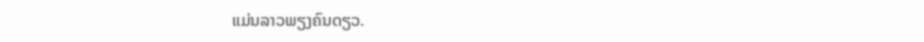ແມ່ນລາວພຽງຄົນດຽວ.